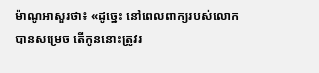ម៉ាណូអាសួរថា៖ «ដូច្នេះ នៅពេលពាក្យរបស់លោកបានសម្រេច តើកូននោះត្រូវរ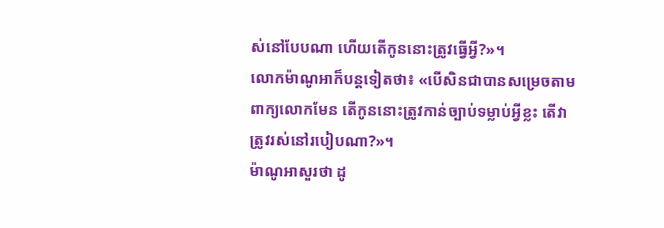ស់នៅបែបណា ហើយតើកូននោះត្រូវធ្វើអ្វី?»។
លោកម៉ាណូអាក៏បន្តទៀតថា៖ «បើសិនជាបានសម្រេចតាមពាក្យលោកមែន តើកូននោះត្រូវកាន់ច្បាប់ទម្លាប់អ្វីខ្លះ តើវាត្រូវរស់នៅរបៀបណា?»។
ម៉ាណូអាសួរថា ដូ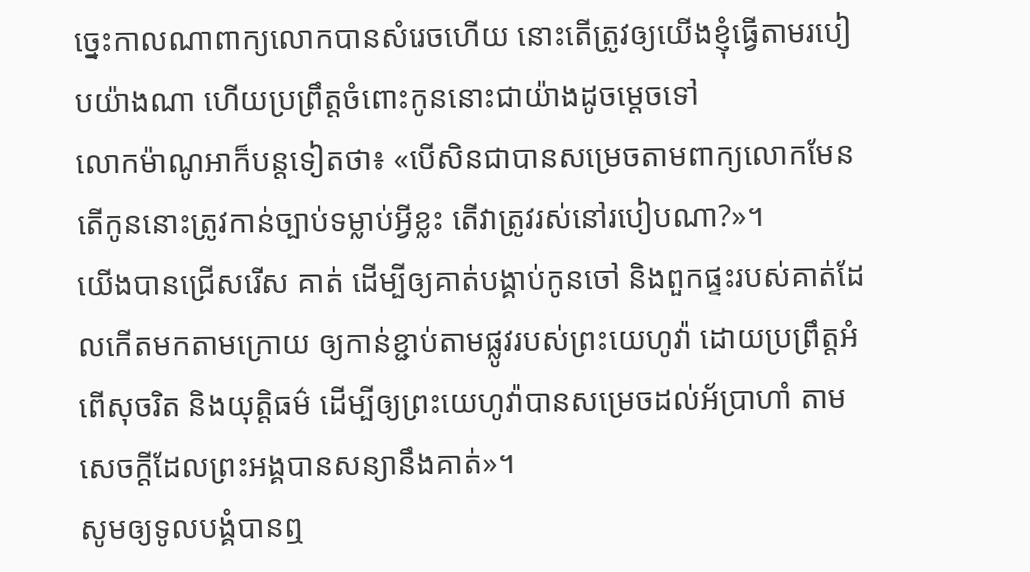ច្នេះកាលណាពាក្យលោកបានសំរេចហើយ នោះតើត្រូវឲ្យយើងខ្ញុំធ្វើតាមរបៀបយ៉ាងណា ហើយប្រព្រឹត្តចំពោះកូននោះជាយ៉ាងដូចម្តេចទៅ
លោកម៉ាណូអាក៏បន្តទៀតថា៖ «បើសិនជាបានសម្រេចតាមពាក្យលោកមែន តើកូននោះត្រូវកាន់ច្បាប់ទម្លាប់អ្វីខ្លះ តើវាត្រូវរស់នៅរបៀបណា?»។
យើងបានជ្រើសរើស គាត់ ដើម្បីឲ្យគាត់បង្គាប់កូនចៅ និងពួកផ្ទះរបស់គាត់ដែលកើតមកតាមក្រោយ ឲ្យកាន់ខ្ជាប់តាមផ្លូវរបស់ព្រះយេហូវ៉ា ដោយប្រព្រឹត្តអំពើសុចរិត និងយុត្តិធម៌ ដើម្បីឲ្យព្រះយេហូវ៉ាបានសម្រេចដល់អ័ប្រាហាំ តាមសេចក្ដីដែលព្រះអង្គបានសន្យានឹងគាត់»។
សូមឲ្យទូលបង្គំបានឮ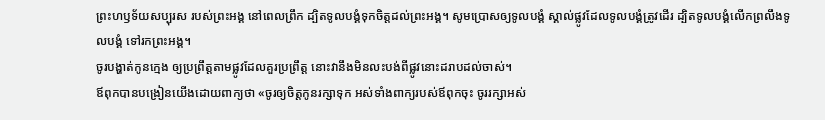ព្រះហឫទ័យសប្បុរស របស់ព្រះអង្គ នៅពេលព្រឹក ដ្បិតទូលបង្គំទុកចិត្តដល់ព្រះអង្គ។ សូមប្រោសឲ្យទូលបង្គំ ស្គាល់ផ្លូវដែលទូលបង្គំត្រូវដើរ ដ្បិតទូលបង្គំលើកព្រលឹងទូលបង្គំ ទៅរកព្រះអង្គ។
ចូរបង្ហាត់កូនក្មេង ឲ្យប្រព្រឹត្តតាមផ្លូវដែលគួរប្រព្រឹត្ត នោះវានឹងមិនលះបង់ពីផ្លូវនោះដរាបដល់ចាស់។
ឪពុកបានបង្រៀនយើងដោយពាក្យថា «ចូរឲ្យចិត្តកូនរក្សាទុក អស់ទាំងពាក្យរបស់ឪពុកចុះ ចូររក្សាអស់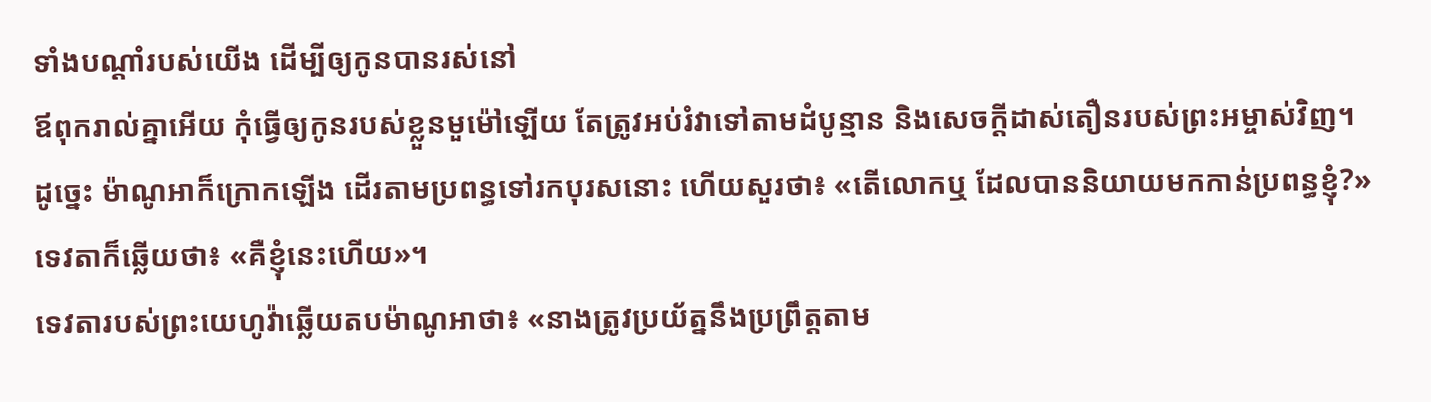ទាំងបណ្ដាំរបស់យើង ដើម្បីឲ្យកូនបានរស់នៅ
ឪពុករាល់គ្នាអើយ កុំធ្វើឲ្យកូនរបស់ខ្លួនមួម៉ៅឡើយ តែត្រូវអប់រំវាទៅតាមដំបូន្មាន និងសេចក្តីដាស់តឿនរបស់ព្រះអម្ចាស់វិញ។
ដូច្នេះ ម៉ាណូអាក៏ក្រោកឡើង ដើរតាមប្រពន្ធទៅរកបុរសនោះ ហើយសួរថា៖ «តើលោកឬ ដែលបាននិយាយមកកាន់ប្រពន្ធខ្ញុំ?» ទេវតាក៏ឆ្លើយថា៖ «គឺខ្ញុំនេះហើយ»។
ទេវតារបស់ព្រះយេហូវ៉ាឆ្លើយតបម៉ាណូអាថា៖ «នាងត្រូវប្រយ័ត្ននឹងប្រព្រឹត្តតាម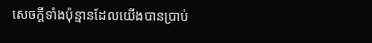សេចក្ដីទាំងប៉ុន្មានដែលយើងបានប្រាប់